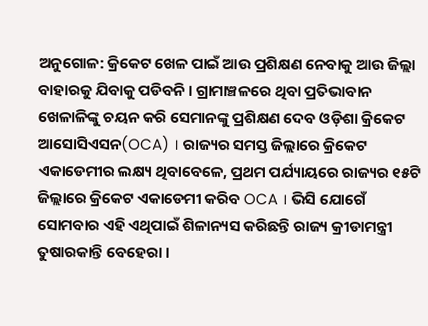ଅନୁଗୋଳ: କ୍ରିକେଟ ଖେଳ ପାଇଁ ଆଉ ପ୍ରଶିକ୍ଷଣ ନେବାକୁ ଆଉ ଜିଲ୍ଲା ବାହାରକୁ ଯିବାକୁ ପଡିବନି । ଗ୍ରାମାଞ୍ଚଳରେ ଥିବା ପ୍ରତିଭାବାନ ଖେଳାଳିଙ୍କୁ ଚୟନ କରି ସେମାନଙ୍କୁ ପ୍ରଶିକ୍ଷଣ ଦେବ ଓଡ଼ିଶା କ୍ରିକେଟ ଆସୋସିଏସନ(OCA) । ରାଜ୍ୟର ସମସ୍ତ ଜିଲ୍ଲାରେ କ୍ରିକେଟ ଏକାଡେମୀର ଲକ୍ଷ୍ୟ ଥିବାବେଳେ, ପ୍ରଥମ ପର୍ଯ୍ୟାୟରେ ରାଜ୍ୟର ୧୫ଟି ଜିଲ୍ଲାରେ କ୍ରିକେଟ ଏକାଡେମୀ କରିବ OCA । ଭିସି ଯୋଗେଁ ସୋମବାର ଏହି ଏଥିପାଇଁ ଶିଳାନ୍ୟସ କରିଛନ୍ତି ରାଜ୍ୟ କ୍ରୀଡାମନ୍ତ୍ରୀ ତୁଷାରକାନ୍ତି ବେହେରା ।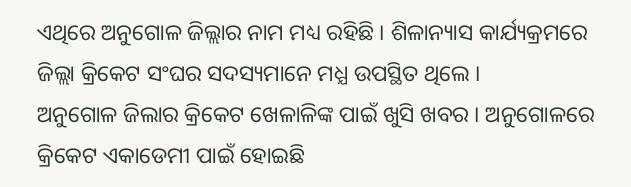ଏଥିରେ ଅନୁଗୋଳ ଜିଲ୍ଲାର ନାମ ମଧ୍ୟ ରହିଛି । ଶିଳାନ୍ୟାସ କାର୍ଯ୍ୟକ୍ରମରେ ଜିଲ୍ଲା କ୍ରିକେଟ ସଂଘର ସଦସ୍ୟମାନେ ମଧ୍ଯ ଉପସ୍ଥିତ ଥିଲେ ।
ଅନୁଗୋଳ ଜିଲାର କ୍ରିକେଟ ଖେଳାଳିଙ୍କ ପାଇଁ ଖୁସି ଖବର । ଅନୁଗୋଳରେ କ୍ରିକେଟ ଏକାଡେମୀ ପାଇଁ ହୋଇଛି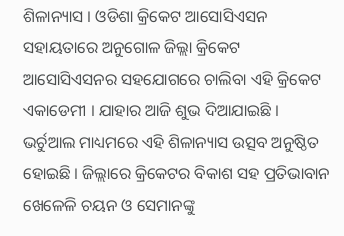ଶିଳାନ୍ୟାସ । ଓଡିଶା କ୍ରିକେଟ ଆସୋସିଏସନ ସହାୟତାରେ ଅନୁଗୋଳ ଜିଲ୍ଲା କ୍ରିକେଟ ଆସୋସିଏସନର ସହଯୋଗରେ ଚାଲିବା ଏହି କ୍ରିକେଟ ଏକାଡେମୀ । ଯାହାର ଆଜି ଶୁଭ ଦିଆଯାଇଛି । ଭର୍ଚୁଆଲ ମାଧ୍ୟମରେ ଏହି ଶିଳାନ୍ୟାସ ଉତ୍ସବ ଅନୁଷ୍ଠିତ ହୋଇଛି । ଜିଲ୍ଲାରେ କ୍ରିକେଟର ବିକାଶ ସହ ପ୍ରତିଭାବାନ ଖେଳେଳି ଚୟନ ଓ ସେମାନଙ୍କୁ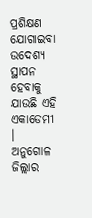ପ୍ରଶିକ୍ଷଣ ଯୋଗାଇବା ଉଦେଶ୍ୟ ସ୍ଥାପନ ହେବାକୁ ଯାଉଛି ଏହି ଏକାଡେମୀ । ଅନୁଗୋଳ ଜିଲ୍ଲାର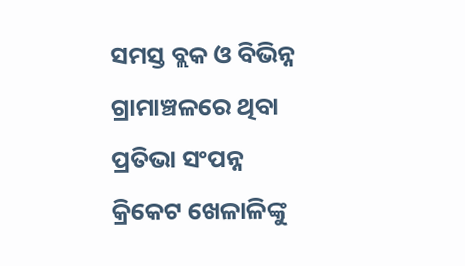ସମସ୍ତ ବ୍ଲକ ଓ ବିଭିନ୍ନ ଗ୍ରାମାଞ୍ଚଳରେ ଥିବା ପ୍ରତିଭା ସଂପନ୍ନ କ୍ରିକେଟ ଖେଳାଳିଙ୍କୁ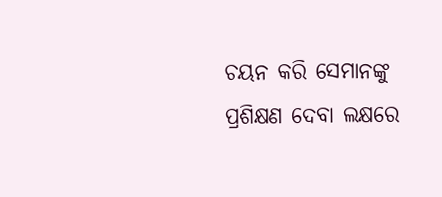ଚୟନ କରି ସେମାନଙ୍କୁ ପ୍ରଶିକ୍ଷଣ ଦେବା ଲକ୍ଷରେ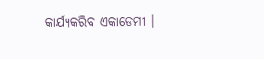କାର୍ଯ୍ୟକରିବ ଏକାଡେମୀ ।